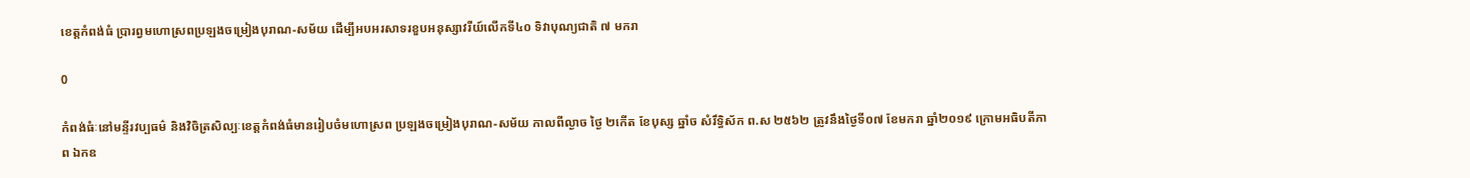ខេត្តកំពង់ធំ ប្រារព្វមហោស្រពប្រឡងចម្រៀងបុរាណ-សម័យ ដើម្បីអបអរសាទរខួបអនុស្សាវរីយ៍លើកទី៤០ ទិវាបុណ្យជាតិ ៧ មករា

0

កំពង់ធំៈនៅមន្ទីរវប្បធម៌ និងវិចិត្រសិល្បៈខេត្តកំពង់ធំមានរៀបចំមហោស្រព ប្រឡងចម្រៀងបុរាណ-សម័យ កាលពីល្ងាច ថ្ងៃ ២កើត ខែបុស្ស ឆ្នាំច សំរឹទ្ធិស័ក ព.ស ២៥៦២ ត្រូវនឹងថ្ងៃទី០៧ ខែមករា ឆ្នាំ២០១៩ ក្រោមអធិបតីភាព ឯកឧ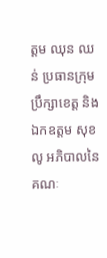ត្តម ឈុន ឈន់ ប្រធានក្រុមប្រឹក្សាខេត្ត និង ឯកឧត្តម សុខ លូ អភិបាលនៃគណៈ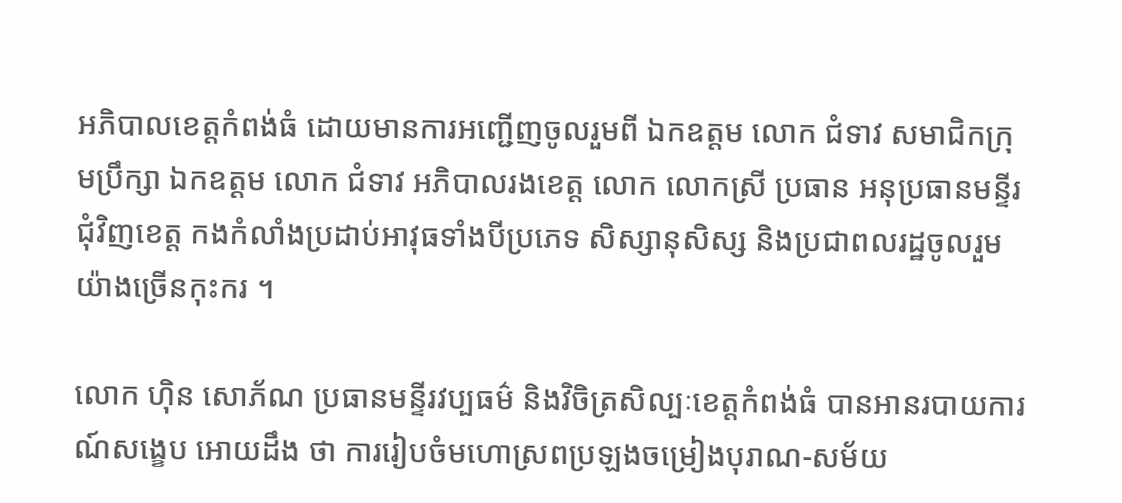អភិបាលខេត្តកំពង់ធំ ដោយមានការអញ្ជើញចូលរួមពី ឯកឧត្តម លោក ជំទាវ សមាជិកក្រុមប្រឹក្សា ឯកឧត្តម លោក ជំទាវ អភិបាលរងខេត្ត លោក លោកស្រី ប្រធាន អនុប្រធានមន្ទីរជុំវិញខេត្ត កងកំលាំងប្រដាប់អាវុធទាំងបីប្រភេទ សិស្សានុសិស្ស និងប្រជាពលរដ្ឋចូលរួមយ៉ាងច្រើនកុះករ ។

លោក ហ៊ិន សោភ័ណ ប្រធានមន្ទីរវប្បធម៌ និងវិចិត្រសិល្បៈខេត្តកំពង់ធំ បានអានរបាយការណ៍សង្ខេប អោយដឹង ថា ការរៀបចំមហោស្រពប្រឡងចម្រៀងបុរាណ-សម័យ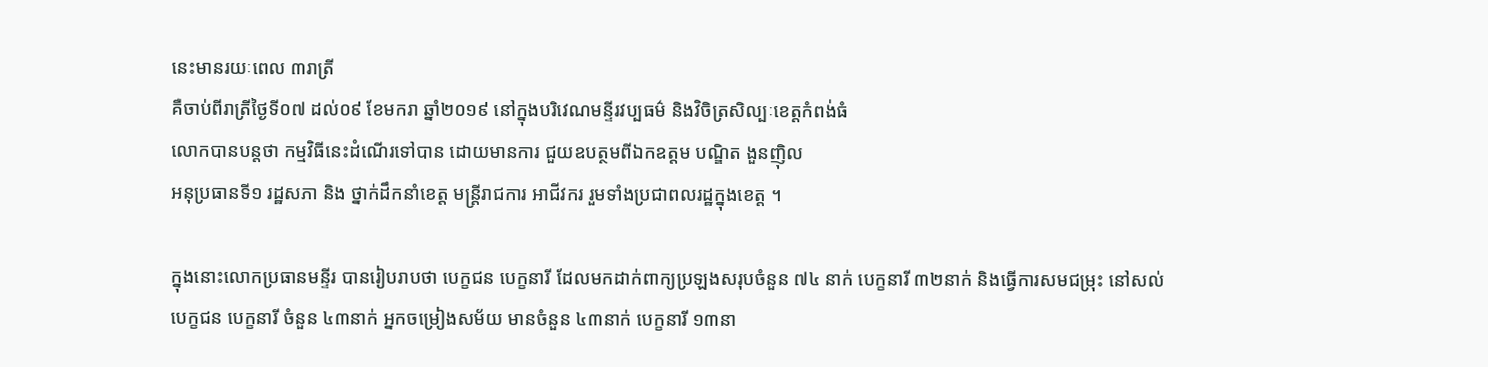នេះមានរយៈពេល ៣រាត្រី
គឺចាប់ពីរាត្រីថ្ងៃទី០៧ ដល់០៩ ខែមករា ឆ្នាំ២០១៩ នៅក្នុងបរិវេណមន្ទីរវប្បធម៌ និងវិចិត្រសិល្បៈខេត្តកំពង់ធំ
លោកបានបន្តថា កម្មវិធីនេះដំណើរទៅបាន ដោយមានការ ជួយឧបត្ថមពីឯកឧត្តម បណ្ឌិត ងួនញ៉ិល
អនុប្រធានទី១ រដ្ឋសភា និង ថ្នាក់ដឹកនាំខេត្ត មន្រ្តីរាជការ អាជីវករ រួមទាំងប្រជាពលរដ្ឋក្នុងខេត្ត ។

ក្នុងនោះលោកប្រធានមន្ទីរ បានរៀបរាបថា បេក្ខជន បេក្ខនារី ដែលមកដាក់ពាក្យប្រឡងសរុបចំនួន ៧៤ នាក់ បេក្ខនារី ៣២នាក់ និងធ្វើការសមជម្រុះ នៅសល់បេក្ខជន បេក្ខនារី ចំនួន ៤៣នាក់ អ្នកចម្រៀងសម័យ មានចំនួន ៤៣នាក់ បេក្ខនារី ១៣នា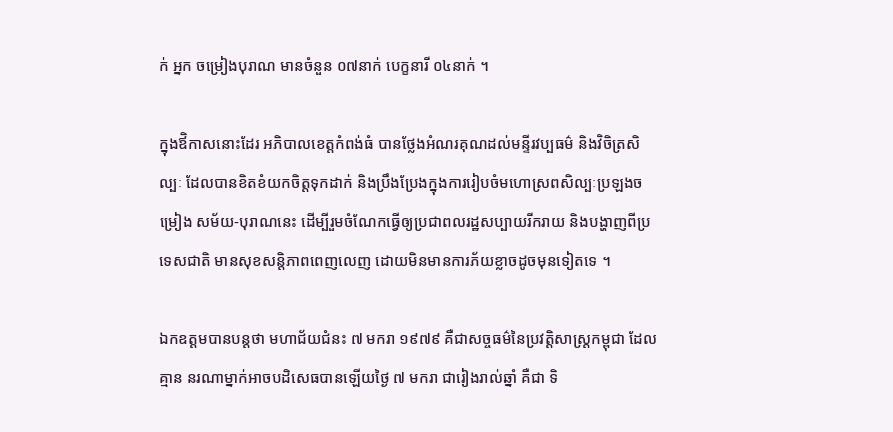ក់ អ្នក ចម្រៀងបុរាណ មានចំនួន ០៧នាក់ បេក្ខនារី ០៤នាក់ ។

ក្នុងឪិកាសនោះដែរ អភិបាលខេត្តកំពង់ធំ បានថ្លែងអំណរគុណដល់មន្ទីរវប្បធម៌ និងវិចិត្រសិល្បៈ ដែលបានខិតខំយកចិត្តទុកដាក់ និងប្រឹងប្រែងក្នុងការរៀបចំមហោស្រពសិល្បៈប្រឡងចម្រៀង សម័យ-បុរាណនេះ ដើម្បីរួមចំណែកធ្វើឲ្យប្រជាពលរដ្ឋសប្បាយរីករាយ និងបង្ហាញពីប្រទេសជាតិ មានសុខសន្តិភាពពេញលេញ ដោយមិនមានការភ័យខ្លាចដូចមុនទៀតទេ ។

ឯកឧត្តមបានបន្តថា មហាជ័យជំនះ ៧ មករា ១៩៧៩ គឺជាសច្ចធម៌នៃប្រវត្តិសាស្ត្រកម្ពុជា ដែលគ្មាន នរណាម្នាក់អាចបដិសេធបានឡើយថ្ងៃ ៧ មករា ជារៀងរាល់ឆ្នាំ គឺជា ទិ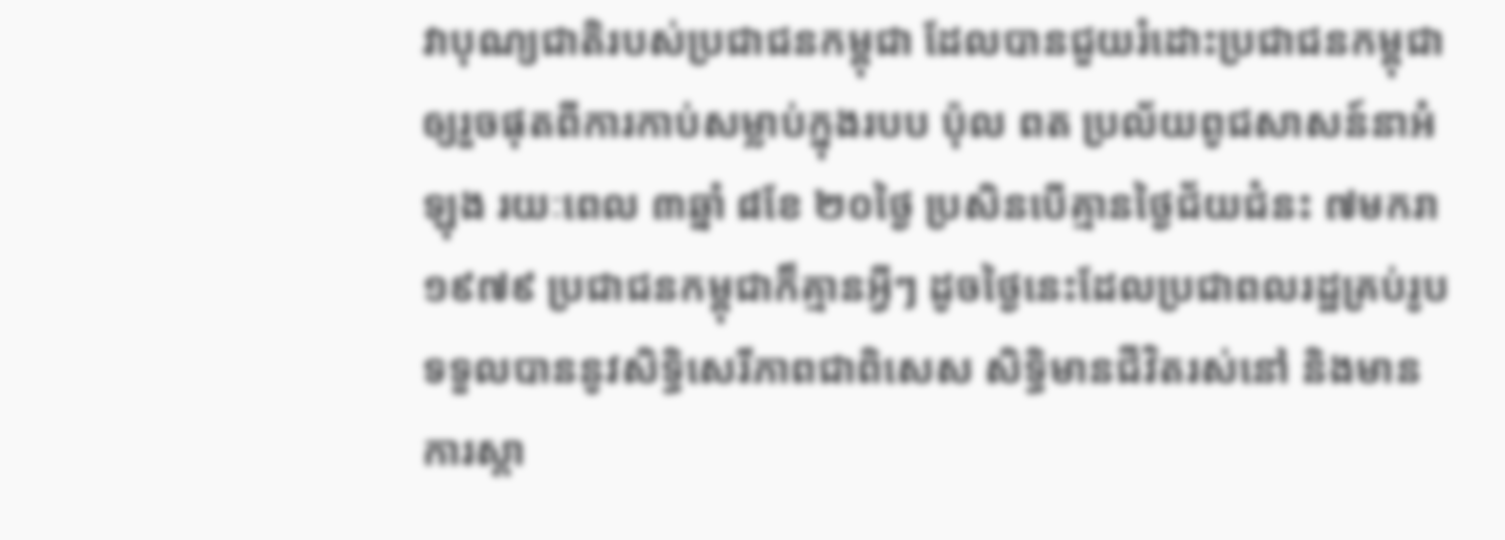វាបុណ្យជាតិរបស់ប្រជាជនកម្ពុជា ដែលបានជួយរំដោះប្រជាជនកម្ពុជា ឲ្យរួចផុតពីការកាប់សម្លាប់ក្នុងរបប ប៉ុល ពត ប្រល័យពូជសាសន៍នាអំឡុង រយៈពេល ៣ឆ្នាំ ៨ខែ ២០ថ្ងៃ ប្រសិនបើគ្មានថ្ងៃជ័យជំនះ ៧មករា ១៩៧៩ ប្រជាជនកម្ពុជាក៏គ្មានអ្វីៗ ដូចថ្ងៃនេះដែលប្រជាពលរដ្ឋគ្រប់រូបទទួលបាននូវសិទ្ធិសេរីភាពជាពិសេស សិទ្ធិមានជីវិតរស់នៅ និងមានការស្តា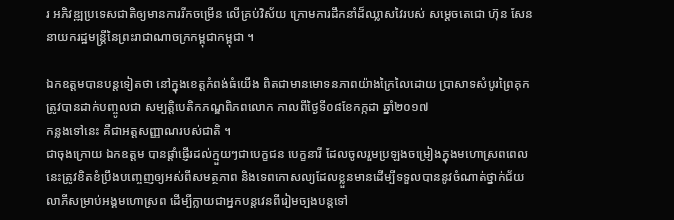រ អភិវឌ្ឍប្រទេសជាតិឲ្យមានការរីកចម្រើន លើគ្រប់វិស័យ ក្រោមការដឹកនាំដ៏ឈ្លាសវៃរបស់ សម្តេចតេជោ ហ៊ុន សែន នាយករដ្ឋមន្ត្រីនៃព្រះរាជាណាចក្រកម្ពុជាកម្ពុជា ។

ឯកឧត្តមបានបន្តទៀតថា នៅក្នុងខេត្តកំពង់ធំយើង ពិតជាមានមោទនភាពយ៉ាងក្រៃលៃដោយ ប្រាសាទសំបូរព្រៃគុក ត្រូវបានដាក់បញ្ចូលជា សម្បត្តិបេតិកភណ្ឌពិភពលោក កាលពីថ្ងៃទី០៨ខែកក្កដា ឆ្នាំ២០១៧
កន្លងទៅនេះ គឺជាអត្តសញ្ញាណរបស់ជាតិ ។
ជាចុងក្រោយ ឯកឧត្តម បានផ្តាំផ្ញើរដល់ក្មួយៗជាបេក្ខជន បេក្ខនារី ដែលចូលរួមប្រឡងចម្រៀងក្នុងមហោស្រពពេលនេះត្រូវខិតខំប្រឹងបញ្ចេញឲ្យអស់ពីសមត្ថភាព និងទេពកោសល្យដែលខ្លួនមានដើម្បីទទួលបាននូវចំណាត់ថ្នាក់ជ័យលាភីសម្រាប់អង្គមហោស្រព ដើម្បីក្លាយជាអ្នកបន្តវេនពីរៀមច្បងបន្តទៅ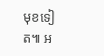មុខទៀត៕ អ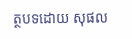ត្ថបទដោយ សុផល